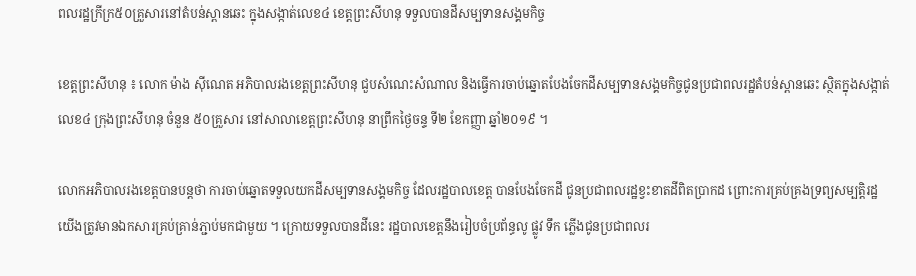ពលរដ្ឋក្រីក្រ៥០គ្រួសារនៅតំបន់ស្ពានឆេះ ក្នុងសង្កាត់លេខ៤ ខេត្តព្រះសីហនុ ទទួលបានដីសម្បទានសង្គមកិច្ច

ខេត្តព្រះសីហនុ ៖ លោក ម៉ាង ស៊ីណេត អភិបាលរងខេត្តព្រះសីហនុ ជួបសំណេះសំណាល និងធ្វើការចាប់ឆ្នោតបែងចែកដីសម្បទានសង្គមកិច្ចជូនប្រជាពលរដ្ឋតំបន់ស្ពានឆេះ ស្ថិតក្នុងសង្កាត់លេខ៤ ក្រុងព្រះសីហនុ ចំនួន ៥០គ្រួសារ នៅសាលាខេត្តព្រះសីហនុ នាព្រឹកថ្ងៃចន្ទ ទី២ ខែកញ្ញា ឆ្នាំ២០១៩ ។

លោកអភិបាលរងខេត្តបានបន្តថា ការចាប់ឆ្នោតទទួលយកដីសម្បទានសង្គមកិច្ច ដែលរដ្ឋបាលខេត្ត បានបែងចែកដី ជូនប្រជាពលរដ្ឋខ្វះខាតដីពិតប្រាកដ ព្រោះការគ្រប់គ្រងទ្រព្យសម្បត្តិរដ្ឋ យើងត្រូវមានឯកសារគ្រប់គ្រាន់ភ្ជាប់មកជាមួយ ។ ក្រោយទទួលបានដីនេះ រដ្ឋបាលខេត្តនឹងរៀបចំប្រព័ន្ធលូ ផ្លូវ ទឹក ភ្លើងជូនប្រជាពលរ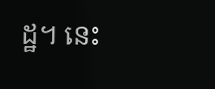ដ្ឋ។ នេះ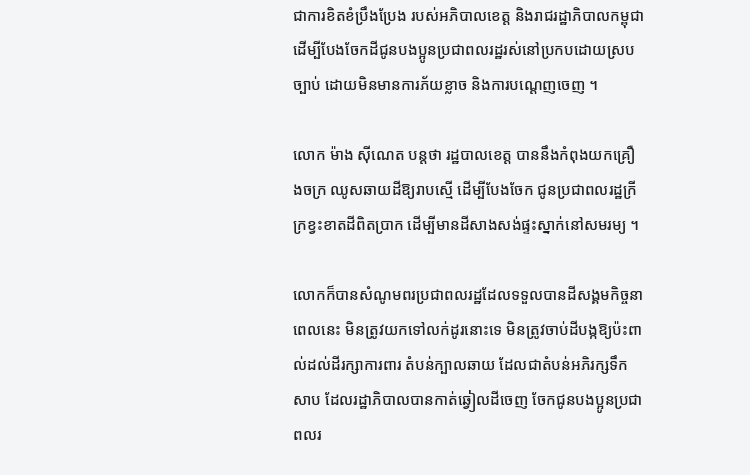ជាការខិតខំប្រឹងប្រែង របស់អភិបាលខេត្ត និងរាជរដ្ឋាភិបាលកម្ពុជា ដើម្បីបែងចែកដីជូនបងប្អូនប្រជាពលរដ្ឋរស់នៅប្រកបដោយស្របច្បាប់ ដោយមិនមានការភ័យខ្លាច និងការបណ្តេញចេញ ។

លោក ម៉ាង ស៊ីណេត បន្តថា រដ្ឋបាលខេត្ត បាននឹងកំពុងយកគ្រឿងចក្រ ឈូសឆាយដីឱ្យរាបស្មើ ដើម្បីបែងចែក ជូនប្រជាពលរដ្ឋក្រីក្រខ្វះខាតដីពិតប្រាក ដើម្បីមានដីសាងសង់ផ្ទះស្នាក់នៅសមរម្យ ។

លោកក៏បានសំណូមពរប្រជាពលរដ្ឋដែលទទួលបានដីសង្គមកិច្ចនាពេលនេះ មិនត្រូវយកទៅលក់ដូរនោះទេ មិនត្រូវចាប់ដីបង្កឱ្យប៉ះពាល់ដល់ដីរក្សាការពារ តំបន់ក្បាលឆាយ ដែលជាតំបន់អភិរក្សទឹកសាប ដែលរដ្ឋាភិបាលបានកាត់ឆ្វៀលដីចេញ ចែកជូនបងប្អូនប្រជាពលរ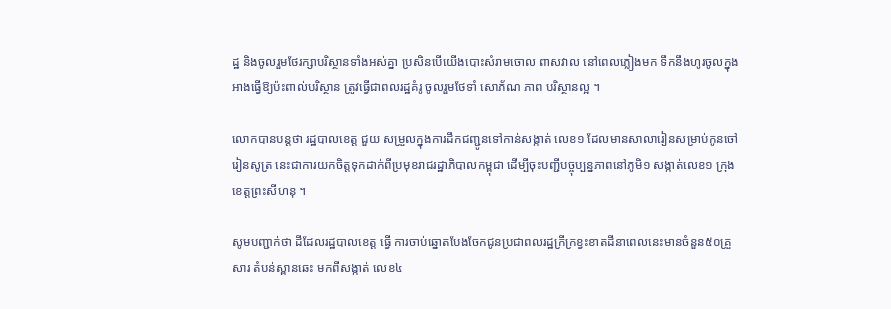ដ្ឋ និងចូលរួមថែរក្សាបរិស្ថានទាំងអស់គ្នា ប្រសិនបើយើងបោះសំរាមចោល ពាសវាល នៅពេលភ្លៀងមក ទឹកនឹងហូរចូលក្នុងអាងធ្វើឱ្យប៉ះពាល់បរិស្ថាន ត្រូវធ្វើជាពលរដ្ឋគំរូ ចូលរួមថែទាំ សោភ័ណ ភាព បរិស្ថានល្អ ។

លោកបានបន្តថា រដ្ឋបាលខេត្ត ជួយ សម្រួលក្នុងការដឹកជញ្ជូនទៅកាន់សង្កាត់ លេខ១ ដែលមានសាលារៀនសម្រាប់កូនចៅរៀនសូត្រ នេះជាការយកចិត្តទុកដាក់ពីប្រមុខរាជរដ្ឋាភិបាលកម្ពុជា ដើម្បីចុះបញ្ជីបច្ចុប្បន្នភាពនៅភូមិ១ សង្កាត់លេខ១ ក្រុង ខេត្តព្រះសីហនុ ។

សូមបញ្ជាក់ថា ដីដែលរដ្ឋបាលខេត្ត ធ្វើ ការចាប់ឆ្នោតបែងចែកជូនប្រជាពលរដ្ឋក្រីក្រខ្វះខាតដីនាពេលនេះមានចំនួន៥០គ្រួសារ តំបន់ស្ពានឆេះ មកពីសង្កាត់ លេខ៤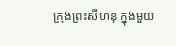ក្រុងព្រះសីហនុ ក្នុងមួយ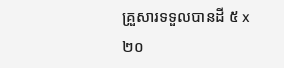គ្រួសារទទួលបានដី ៥ x ២០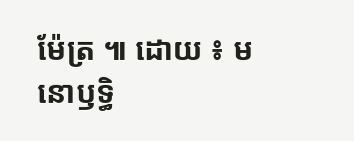ម៉ែត្រ ៕ ដោយ ៖ មនោឫទ្ធិ